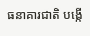ធនាគារជាតិ បង្កើ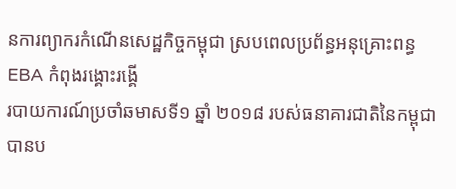នការព្យាករកំណើនសេដ្ឋកិច្ចកម្ពុជា ស្របពេលប្រព័ន្ធអនុគ្រោះពន្ធ EBA កំពុងរង្គោះរង្គើ
របាយការណ៍ប្រចាំឆមាសទី១ ឆ្នាំ ២០១៨ របស់ធនាគារជាតិនៃកម្ពុជា បានប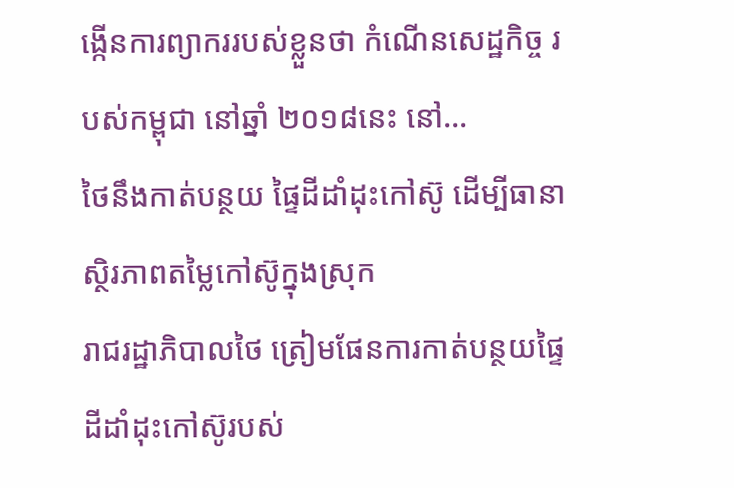ង្កើនការព្យាកររបស់ខ្លួនថា កំណើនសេដ្ឋកិច្ច របស់កម្ពុជា នៅឆ្នាំ ២០១៨នេះ នៅ…
ថៃនឹងកាត់បន្ថយ ផ្ទៃដីដាំដុះកៅស៊ូ ដើម្បីធានាស្ថិរភាពតម្លៃកៅស៊ូក្នុងស្រុក
រាជរដ្ឋាភិបាលថៃ ត្រៀមផែនការកាត់បន្ថយផ្ទៃដីដាំដុះកៅស៊ូរបស់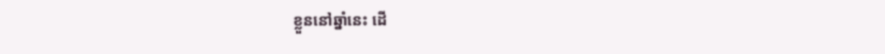ខ្លួននៅឆ្នាំនេះ ដើ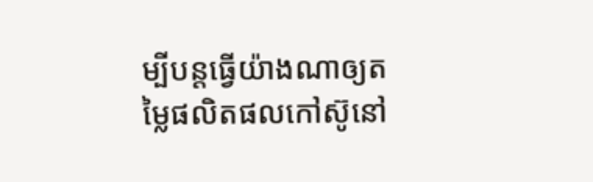ម្បីបន្តធ្វើយ៉ាងណាឲ្យតម្លៃផលិតផលកៅស៊ូនៅ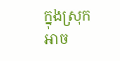ក្នុងស្រុក អាច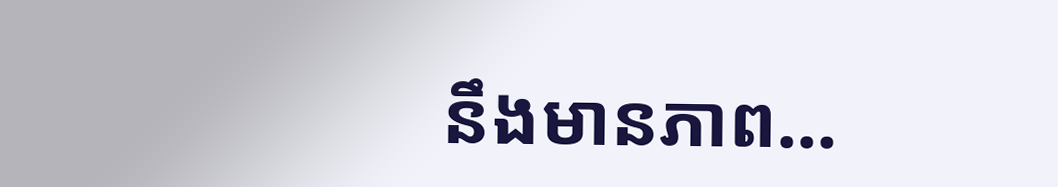នឹងមានភាព…